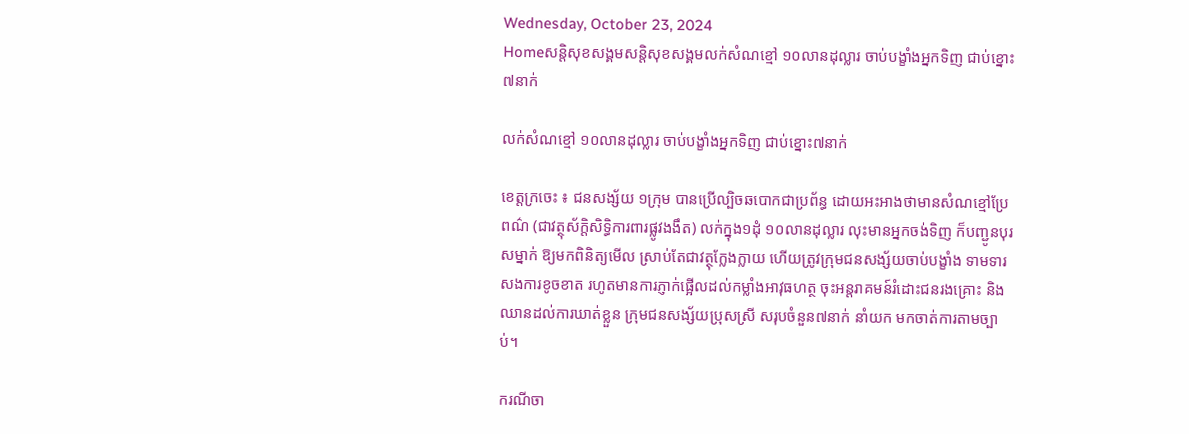Wednesday, October 23, 2024
Homeសន្ដិសុខសង្គមសន្តិសុខសង្គមលក់សំណខ្មៅ ១០លានដុល្លារ ចាប់បង្ខាំងអ្នកទិញ ជាប់ខ្នោះ៧នាក់

លក់សំណខ្មៅ ១០លានដុល្លារ ចាប់បង្ខាំងអ្នកទិញ ជាប់ខ្នោះ៧នាក់

ខេត្តក្រចេះ ៖ ជនសង្ស័យ ១ក្រុម បានប្រើល្បិចឆបោកជាប្រព័ន្ធ ដោយអះអាងថាមានសំណខ្មៅប្រែពណ៌ (ជាវត្ថុស័ក្តិសិទ្ធិការពារផ្លូវងងឹត) លក់ក្នុង១ដុំ ១០លានដុល្លារ លុះមានអ្នកចង់ទិញ ក៏បញ្ជូនបុរសម្នាក់ ឱ្យមកពិនិត្យមើល ស្រាប់តែជាវត្ថុក្លែងក្លាយ ហើយត្រូវក្រុមជនសង្ស័យចាប់បង្ខាំង ទាមទារសងការខូចខាត រហូតមានការភ្ញាក់ផ្អើលដល់កម្លាំងអាវុធហត្ថ ចុះអន្តរាគមន៍រំដោះជនរងគ្រោះ និងឈានដល់ការឃាត់ខ្លួន ក្រុមជនសង្ស័យប្រុសស្រី សរុបចំនួន៧នាក់ នាំយក មកចាត់ការតាមច្បាប់។

ករណីចា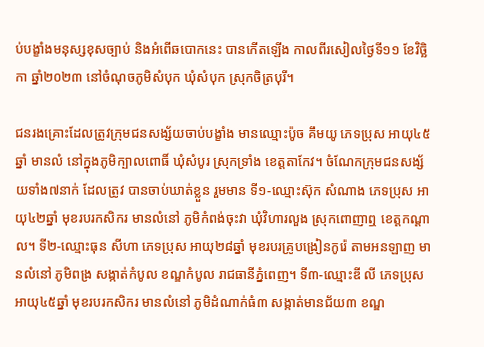ប់បង្ខាំងមនុស្សខុសច្បាប់ និងអំពើឆបោកនេះ បានកើតឡើង កាលពីរសៀលថ្ងៃទី១១ ខែវិច្ឆិកា ឆ្នាំ២០២៣ នៅចំណុចភូមិសំបុក ឃុំសំបុក ស្រុកចិត្របុរី។

ជនរងគ្រោះដែលត្រូវក្រុមជនសង្ស័យចាប់បង្ខាំង មានឈ្មោះប៉ូច គឹមយូ ភេទប្រុស អាយុ៤៥ឆ្នាំ មានលំ នៅក្នុងភូមិក្បាលពោធិ៍ ឃុំសំបូរ ស្រុកទ្រាំង ខេត្តតាកែវ។ ចំណែកក្រុមជនសង្ស័យទាំង៧នាក់ ដែលត្រូវ បានចាប់ឃាត់ខ្លួន រួមមាន ទី១-ឈ្មោះស៊ុក សំណាង ភេទប្រុស អាយុ៤២ឆ្នាំ មុខរបរកសិករ មានលំនៅ ភូមិកំពង់ចុះវា ឃុំវិហារលួង ស្រុកពោញាឮ ខេត្តកណ្តាល។ ទី២-ឈ្មោះធុន សីហា ភេទប្រុស អាយុ២៨ឆ្នាំ មុខរបរគ្រូបង្រៀនកូរ៉េ តាមអនឡាញ មានលំនៅ ភូមិពង្រ សង្កាត់កំបូល ខណ្ឌកំបូល រាជធានីភ្នំពេញ។ ទី៣-ឈ្មោះឌី លី ភេទប្រុស អាយុ៤៥ឆ្នាំ មុខរបរកសិករ មានលំនៅ ភូមិដំណាក់ធំ៣ សង្កាត់មានជ័យ៣ ខណ្ឌ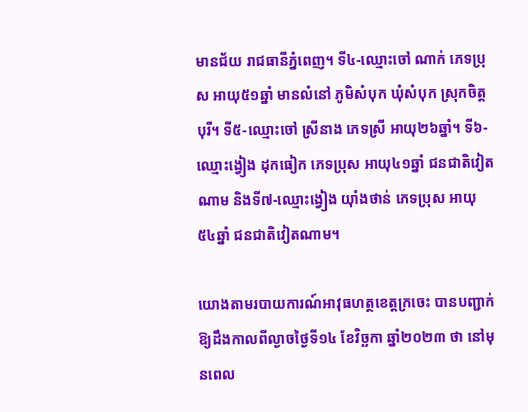មានជ័យ រាជធានីភ្នំពេញ។ ទី៤-ឈ្មោះចៅ ណាក់ ភេទប្រុស អាយុ៥១ឆ្នាំ មានលំនៅ ភូមិសំបុក ឃុំសំបុក ស្រុកចិត្តបុរី។ ទី៥-ឈ្មោះចៅ ស្រីនាង ភេទស្រី អាយុ២៦ឆ្នាំ។ ទី៦-ឈ្មោះង្វៀង ដុកធៀក ភេទប្រុស អាយុ៤១ឆ្នាំ ជនជាតិវៀតណាម និងទី៧-ឈ្មោះង្វៀង យ៉ាំងថាន់ ភេទប្រុស អាយុ៥៤ឆ្នាំ ជនជាតិវៀតណាម។

យោងតាមរបាយការណ៍អាវុធហត្ថខេត្តក្រចេះ បានបញ្ជាក់ឱ្យដឹងកាលពីល្ងាចថ្ងៃទី១៤ ខែវិច្ឆកា ឆ្នាំ២០២៣ ថា នៅមុនពេល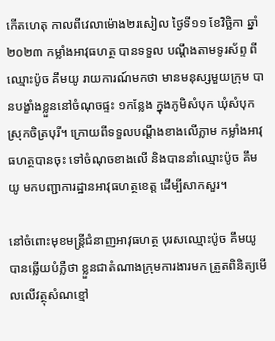កើតហេតុ កាលពីវេលាម៉ោង២រសៀល ថ្ងៃទី១១ ខែវិច្ឆិកា ឆ្នាំ២០២៣ កម្លាំងអាវុធហត្ថ បានទទួល បណ្តឹងតាមទូរស័ព្ទ ពីឈ្មោះប៉ូច គឹមយូ រាយការណ៍មកថា មានមនុស្សមួយក្រុម បានបង្ខាំងខ្លួននៅចំណុចផ្ទះ ១កន្លែង ក្នុងភូមិសំបុក ឃុំសំបុក ស្រុកចិត្របុរី។ ក្រោយពីទទួលបណ្តឹងខាងលើភ្លាម កម្លាំងអាវុធហត្ថបានចុះ ទៅចំណុចខាងលើ និងបាននាំឈ្មោះប៉ូច គឹមយូ មកបញ្ជាការដ្ឋានអាវុធហត្ថខេត្ត ដើម្បីសាកសួរ។

នៅចំពោះមុខមន្ត្រីជំនាញអាវុធហត្ថ បុរសឈ្មោះប៉ូច គឹមយូ បានឆ្លើយបំភ្លឺថា ខ្លួនជាតំណាងក្រុមការងារមក ត្រួតពិនិត្យមើលលើវត្ថុសំណខ្មៅ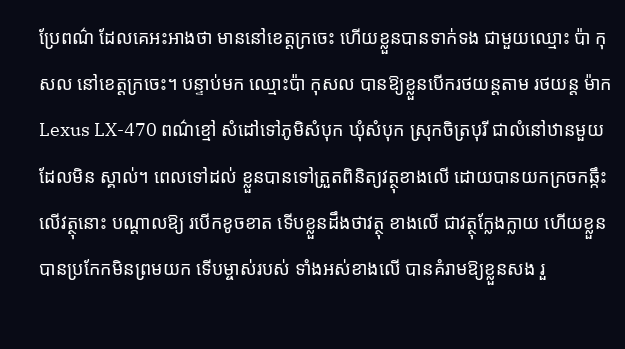ប្រែពណ៌ ដែលគេអះអាងថា មាននៅខេត្តក្រចេះ ហើយខ្លួនបានទាក់ទង ជាមួយឈ្មោះ ប៉ា កុសល នៅខេត្តក្រចេះ។ បន្ទាប់មក ឈ្មោះប៉ា កុសល បានឱ្យខ្លួនបើករថយន្តតាម រថយន្ត ម៉ាក Lexus LX-470 ពណ៌ខ្មៅ សំដៅទៅភូមិសំបុក ឃុំសំបុក ស្រុកចិត្របុរី ជាលំនៅឋានមួយដែលមិន ស្គាល់។ ពេលទៅដល់ ខ្លួនបានទៅត្រួតពិនិត្យវត្ថុខាងលើ ដោយបានយកក្រចកឆ្កឹះលើវត្ថុនោះ បណ្តាលឱ្យ របើកខូចខាត ទើបខ្លួនដឹងថាវត្ថុ ខាងលើ ជាវត្ថុក្លែងក្លាយ ហើយខ្លួនបានប្រកែកមិនព្រមយក ទើបម្ចាស់របស់ ទាំងអស់ខាងលើ បានគំរាមឱ្យខ្លួនសង រួ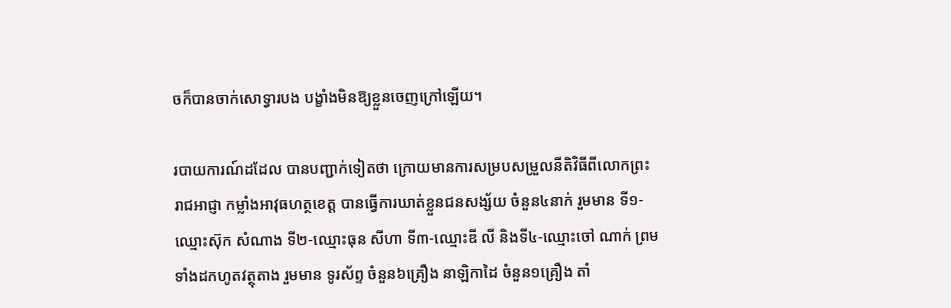ចក៏បានចាក់សោទ្វារបង បង្ខាំងមិនឱ្យខ្លួនចេញក្រៅឡើយ។

របាយការណ៍ដដែល បានបញ្ជាក់ទៀតថា ក្រោយមានការសម្របសម្រួលនីតិវិធីពីលោកព្រះរាជអាជ្ញា កម្លាំងអាវុធហត្ថខេត្ត បានធ្វើការឃាត់ខ្លួនជនសង្ស័យ ចំនួន៤នាក់ រួមមាន ទី១-ឈ្មោះស៊ុក សំណាង ទី២-ឈ្មោះធុន សីហា ទី៣-ឈ្មោះឌី លី និងទី៤-ឈ្មោះចៅ ណាក់ ព្រមទាំងដកហូតវត្ថុតាង រួមមាន ទូរស័ព្ទ ចំនួន៦គ្រឿង នាឡិកាដៃ ចំនួន១គ្រឿង តាំ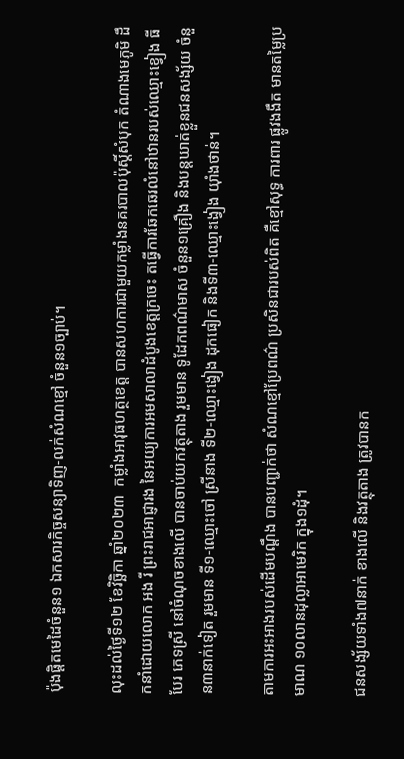ប៉ុងផ្តិតមេដៃចំនួន១ ឯកសារកិច្ចសន្យាទិញ-លក់សំណខ្មៅ ចំនួន១ច្បាប់។

លុះដល់ថ្ងៃទី១២ ខែវិច្ឆិកា ឆ្នាំ២០២៣  កម្លាំងអាវុធហត្ថខេត្ត បានសហការជាមួយកម្លាំងនគរបាលប៉ុស្តិ៍សំបុក តំណាងមេភូមិ ដឹកនាំដោយលោក អង រី ព្រះរាជអាជ្ញារង នៃអយ្យការអមសាលាដំបូងខេត្តក្រចេះ តធ្វើការឆែកឆេរលំនៅឋានរបស់ឈ្មោះខ្វៀង ធីបែរ ភេទស្រី នៅចំណុចខាងលើ បានចាប់យកវត្ថុតាង រួមមាន ទូដែកពណ៌មាស ចំនួន១គ្រឿង និងបន្តឃាត់ខ្លួនជនសង្ស័យ ចំនួន៣នាក់ទៀត រួមមាន ទី១-ឈ្មោះចៅ ស្រីនាង ទី២-ឈ្មោះង្វៀង ដុកធៀក និងទី៣-ឈ្មោះង្វៀង យ៉ាំងថាន់។

តាមការអះអាងរបស់ដើមបណ្តឹង បានបញ្ជាក់ថា សំណខ្មៅប្រែពណ៌ ប្រសិនជារបស់ពិត គឺខ្មៅសុទ្ធ ការពារ ផ្លូវងងឹត មានតម្លៃប្រមាណ ១០លានដុល្លាអាមេរិក ក្នុង១ដុំ។

ជនសង្ស័យទាំង៧នាក់ ខាងលើ និងវត្ថុតាង ត្រូវបានក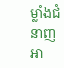ម្លាំងជំនាញអា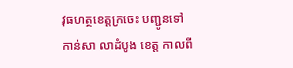វុធហត្ថខេត្តក្រចេះ បញ្ជូនទៅកាន់សា លាដំបូង ខេត្ត កាលពី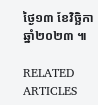ថ្ងៃ១៣ ខែវិច្ឆិកា ឆ្នាំ២០២៣ ៕

RELATED ARTICLES